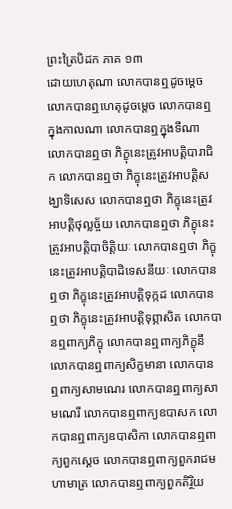ព្រះត្រៃបិដក ភាគ ១៣
ដោយហេតុណា លោកបានឮដូចម្តេច លោកបានឮហេតុដូចម្តេច លោកបានឮក្នុងកាលណា លោកបានឮក្នុងទីណា លោកបានឮថា ភិក្ខុនេះត្រូវអាបត្តិបារាជិក លោកបានឮថា ភិក្ខុនេះត្រូវអាបត្តិសង្ឃាទិសេស លោកបានឮថា ភិក្ខុនេះត្រូវអាបត្តិថុល្លច្ច័យ លោកបានឮថា ភិក្ខុនេះត្រូវអាបត្តិបាចិត្តិយៈ លោកបានឮថា ភិក្ខុនេះត្រូវអាបត្តិបាដិទេសនីយៈ លោកបានឮថា ភិក្ខុនេះត្រូវអាបត្តិទុក្កដ លោកបានឮថា ភិក្ខុនេះត្រូវអាបត្តិទុព្ភាសិត លោកបានឮពាក្យភិក្ខុ លោកបានឮពាក្យភិក្ខុនី លោកបានឮពាក្យសិក្ខមានា លោកបានឮពាក្យសាមណេរ លោកបានឮពាក្យសាមណេរី លោកបានឮពាក្យឧបាសក លោកបានឮពាក្យឧបាសិកា លោកបានឮពាក្យពួកស្តេច លោកបានឮពាក្យពួករាជមហាមាត្រ លោកបានឮពាក្យពួកតិរ្ថិយ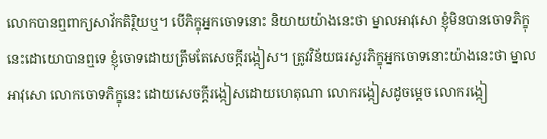លោកបានឮពាក្យសាវ័កតិរ្ថិយឬ។ បើភិក្ខុអ្នកចោទនោះ និយាយយ៉ាងនេះថា ម្នាលអាវុសោ ខ្ញុំមិនបានចោទភិក្ខុនេះដោយោបានឮទេ ខ្ញុំចោទដោយត្រឹមតែសេចក្តីរង្កៀស។ ត្រូវវិន័យធរសួរភិក្ខុអ្នកចោទនោះយ៉ាងនេះថា ម្នាលអាវុសោ លោកចោទភិក្ខុនេះ ដោយសេចក្តីរង្កៀសដោយហេតុណា លោករង្កៀសដូចម្តេច លោករង្កៀ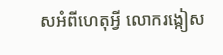សអំពីហេតុអ្វី លោករង្កៀស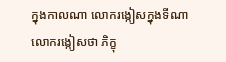ក្នុងកាលណា លោករង្កៀសក្នុងទីណា លោករង្កៀសថា ភិក្ខុ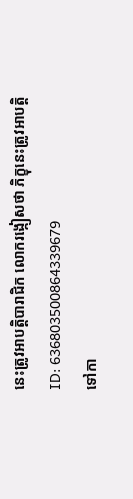នេះត្រូវអាបត្តិបារាជិក លោករង្កៀសថា ភិក្ខុនេះត្រូវអាបត្តិ
ID: 636803500864339679
ទៅកា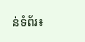ន់ទំព័រ៖